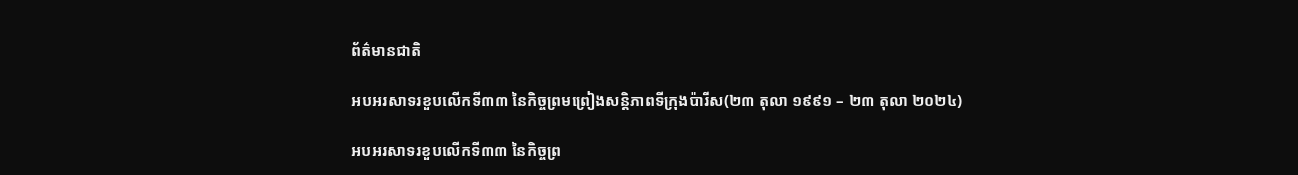ព័ត៌មានជាតិ

អបអរសាទរខួបលើកទី៣៣ នៃកិច្ចព្រមព្រៀងសន្តិភាពទីក្រុងប៉ារីស(២៣ តុលា ១៩៩១ – ២៣ តុលា ២០២៤)

អបអរសាទរខួបលើកទី៣៣ នៃកិច្ចព្រ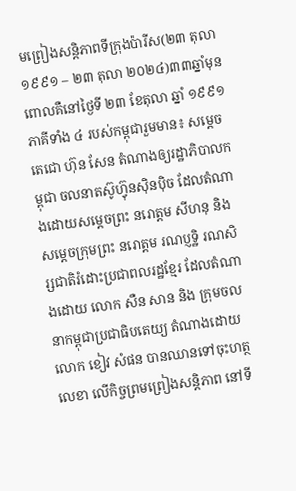មព្រៀងសន្តិភាពទីក្រុងប៉ារីស(២៣ តុលា ១៩៩១ – ២៣ តុលា ២០២៤)៣៣ឆ្នាំមុន ពោលគឺនៅថ្ងៃទី ២៣ ខែតុលា ឆ្នាំ ១៩៩១ ភាគីទាំង ៤ របស់កម្ពុជារួមមាន៖ សម្តេចតេជោ ហ៊ុន សែន តំណាងឲ្យរដ្ឋាភិបាលកម្ពុជា ចលនាតស៊ូហ៊្វុនស៊ិនប៉ិច ដែលតំណាងដោយសម្តេចព្រះ នរោត្តម សីហនុ និងសម្តេចក្រុមព្រះ នរោត្តម រណប្ញទ្ឋិ រណសិរ្សជាតិរំដោះប្រជាពលរដ្ឋខ្មែរ ដែលតំណាងដោយ លោក សឺន សាន និង ក្រុមចលនាកម្ពុជាប្រជាធិបតេយ្យ តំណាងដោយ លោក ខៀវ សំផន បានឈានទៅចុះហត្ថលេខា លើកិច្ចព្រមព្រៀងសន្តិភាព នៅទី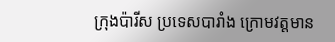ក្រុងប៉ារីស ប្រទេសបារាំង ក្រោមវត្តមាន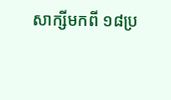សាក្សីមកពី ១៨ប្រ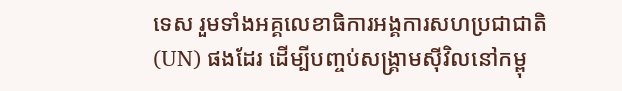ទេស រួមទាំងអគ្គលេខាធិការអង្គការសហប្រជាជាតិ (UN) ផងដែរ ដើម្បីបញ្ចប់សង្រ្គាមស៊ីវិលនៅកម្ពុ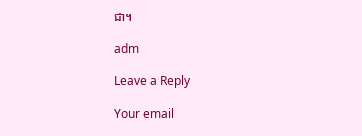ជា។

adm

Leave a Reply

Your email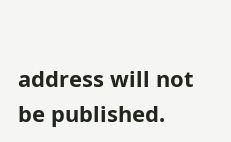address will not be published.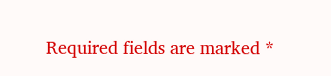Required fields are marked *